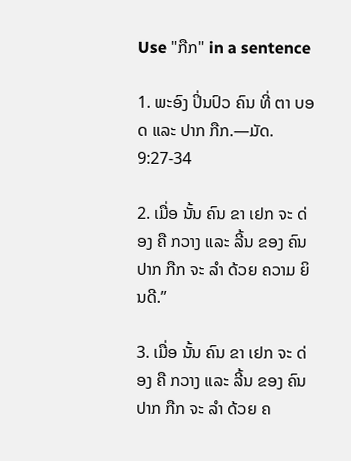Use "ກືກ" in a sentence

1. ພະອົງ ປິ່ນປົວ ຄົນ ທີ່ ຕາ ບອດ ແລະ ປາກ ກືກ.—ມັດ. 9:27-34

2. ເມື່ອ ນັ້ນ ຄົນ ຂາ ເຢກ ຈະ ດ່ອງ ຄື ກວາງ ແລະ ລີ້ນ ຂອງ ຄົນ ປາກ ກືກ ຈະ ລໍາ ດ້ວຍ ຄວາມ ຍິນດີ.”

3. ເມື່ອ ນັ້ນ ຄົນ ຂາ ເຢກ ຈະ ດ່ອງ ຄື ກວາງ ແລະ ລີ້ນ ຂອງ ຄົນ ປາກ ກືກ ຈະ ລໍາ ດ້ວຍ ຄ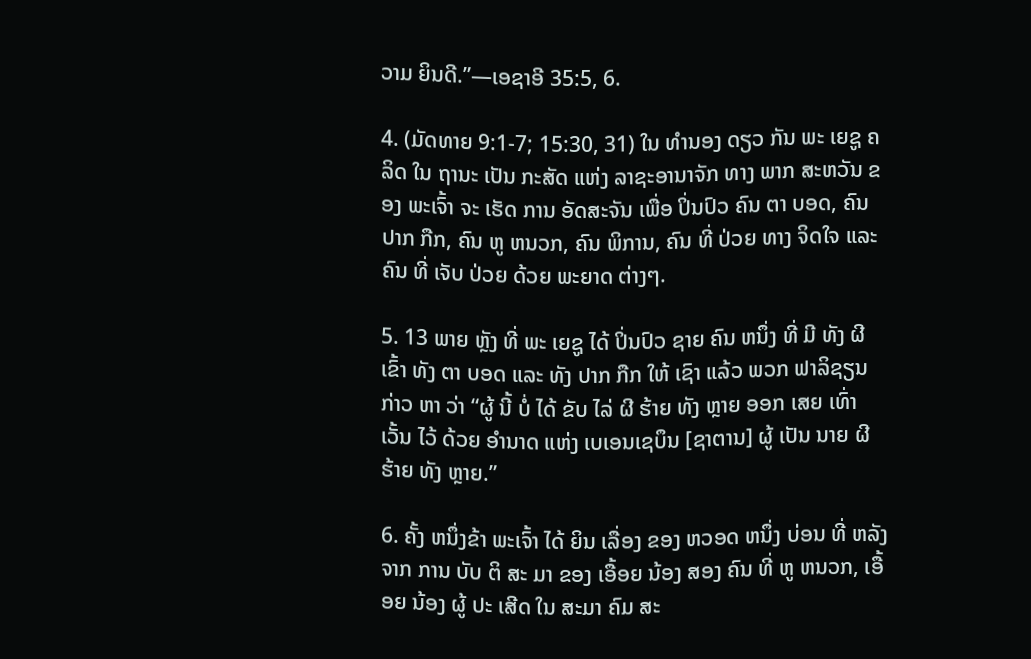ວາມ ຍິນດີ.”—ເອຊາອີ 35:5, 6.

4. (ມັດທາຍ 9:1-7; 15:30, 31) ໃນ ທໍານອງ ດຽວ ກັນ ພະ ເຍຊູ ຄລິດ ໃນ ຖານະ ເປັນ ກະສັດ ແຫ່ງ ລາຊະອານາຈັກ ທາງ ພາກ ສະຫວັນ ຂອງ ພະເຈົ້າ ຈະ ເຮັດ ການ ອັດສະຈັນ ເພື່ອ ປິ່ນປົວ ຄົນ ຕາ ບອດ, ຄົນ ປາກ ກືກ, ຄົນ ຫູ ຫນວກ, ຄົນ ພິການ, ຄົນ ທີ່ ປ່ວຍ ທາງ ຈິດໃຈ ແລະ ຄົນ ທີ່ ເຈັບ ປ່ວຍ ດ້ວຍ ພະຍາດ ຕ່າງໆ.

5. 13 ພາຍ ຫຼັງ ທີ່ ພະ ເຍຊູ ໄດ້ ປິ່ນປົວ ຊາຍ ຄົນ ຫນຶ່ງ ທີ່ ມີ ທັງ ຜີ ເຂົ້າ ທັງ ຕາ ບອດ ແລະ ທັງ ປາກ ກືກ ໃຫ້ ເຊົາ ແລ້ວ ພວກ ຟາລິຊຽນ ກ່າວ ຫາ ວ່າ “ຜູ້ ນີ້ ບໍ່ ໄດ້ ຂັບ ໄລ່ ຜີ ຮ້າຍ ທັງ ຫຼາຍ ອອກ ເສຍ ເທົ່າ ເວັ້ນ ໄວ້ ດ້ວຍ ອໍານາດ ແຫ່ງ ເບເອນເຊບຶນ [ຊາຕານ] ຜູ້ ເປັນ ນາຍ ຜີ ຮ້າຍ ທັງ ຫຼາຍ.”

6. ຄັ້ງ ຫນຶ່ງຂ້າ ພະເຈົ້າ ໄດ້ ຍິນ ເລື່ອງ ຂອງ ຫວອດ ຫນຶ່ງ ບ່ອນ ທີ່ ຫລັງ ຈາກ ການ ບັບ ຕິ ສະ ມາ ຂອງ ເອື້ອຍ ນ້ອງ ສອງ ຄົນ ທີ່ ຫູ ຫນວກ, ເອື້ອຍ ນ້ອງ ຜູ້ ປະ ເສີດ ໃນ ສະມາ ຄົມ ສະ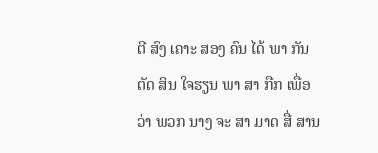ຕີ ສົງ ເຄາະ ສອງ ຄົນ ໄດ້ ພາ ກັນ ຕັດ ສິນ ໃຈຮຽນ ພາ ສາ ກືກ ເພື່ອ ວ່າ ພວກ ນາງ ຈະ ສາ ມາດ ສື່ ສານ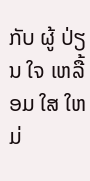ກັບ ຜູ້ ປ່ຽນ ໃຈ ເຫລື້ອມ ໃສ ໃຫມ່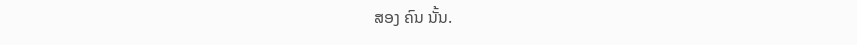ສອງ ຄົນ ນັ້ນ.